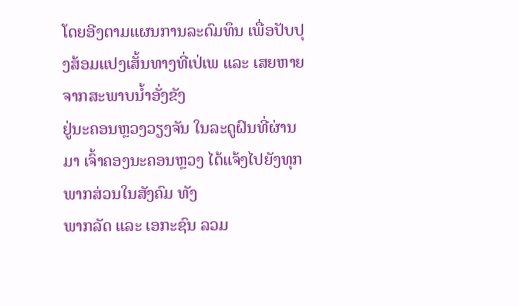ໂດຍອີງຕາມແຜນການລະດົມທຶນ ເພື່ອປັບປຸງສ້ອມແປງເສັ້ນທາງທີ່ເປ່ເພ ແລະ ເສຍຫາຍຈາກສະພາບນ້ຳອັ່ງຂັງ
ຢູ່ນະຄອນຫຼວງວຽງຈັນ ໃນລະດູຝົນທີ່ຜ່ານມາ ເຈົ້າຄອງນະຄອນຫຼວງ ໄດ້ແຈ້ງໄປຍັງທຸກພາກສ່ວນໃນສັງຄົມ ທັງ
ພາກລັດ ແລະ ເອກະຊົນ ລວມ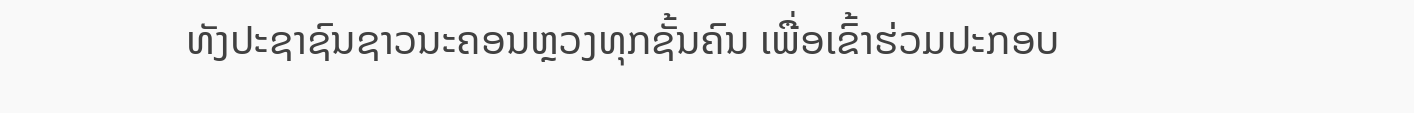ທັງປະຊາຊົນຊາວນະຄອນຫຼວງທຸກຊັ້ນຄົນ ເພື່ອເຂົ້າຮ່ວມປະກອບ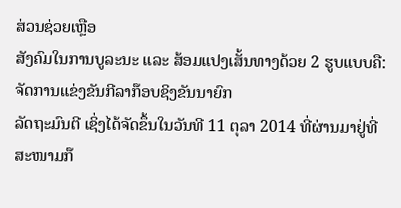ສ່ວນຊ່ວຍເຫຼືອ
ສັງຄົມໃນການບູລະນະ ແລະ ສ້ອມແປງເສັ້ນທາງດ້ວຍ 2 ຮູບແບບຄື: ຈັດການແຂ່ງຂັນກີລາກ໊ອບຊິງຂັນນາຍົກ
ລັດຖະມົນຕີ ເຊິ່ງໄດ້ຈັດຂຶ້ນໃນວັນທີ 11 ຕຸລາ 2014 ທີ່ຜ່ານມາຢູ່ທີ່ສະໜາມກ໊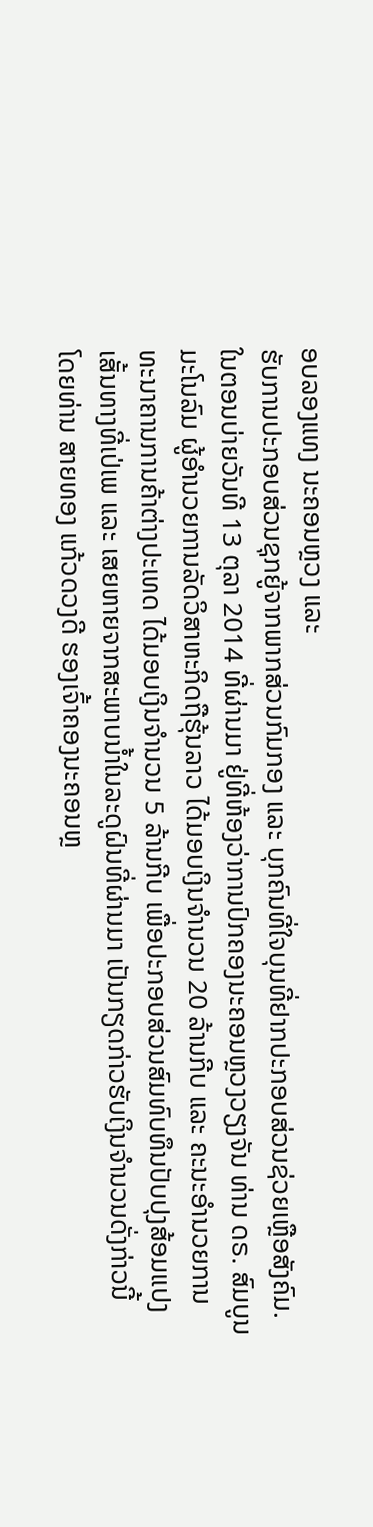ອບລອງແທງ ນະຄອນຫຼວງ ແລະ
ຮັບການປະກອບສ່ວນຊຸກຍູ້ຈາກພາກສ່ວນກົມກອງ ແລະ ບຸກຄົນທີ່ໃຈບຸນທີ່ຢາກປະກອບສ່ວນຊ່ວຍເຫຼືອສັງຄົມ.
ໃນຕອນບ່າຍວັນທີ 13 ຕຸລາ 2014 ທີ່ຜ່ານມາ ຢູ່ທີ່ຫ້ອງວ່າການປົກຄອງນະຄອນຫຼວງວຽງຈັນ ທ່ານ ດຣ. ສົມບູນ
ມະໂນລົມ ຜູ້ອຳນວຍການລັດວິສາຫະກິດຖືຮຸ້ນລາວ ໄດ້ມອບເງິນຈຳນວນ 20 ລ້ານກີບ ແລະ ຄະນະອຳນວຍການ
ທະນາຄານການຄ້າຕ່າງປະເທດ ໄດ້ມອບເງິນຈຳນວນ 5 ລ້ານກີບ ເພື່ອປະກອບສ່ວນສົມທົບທຶນປັບປຸງສ້ອມແປງ
ເສັ້ນທາງທີ່ເປ່ເພ ແລະ ເສຍຫາຍຈາກສະພາບນ້ຳໃນລະດູຝົນທີ່ຜ່ານມາ ເປັນກຽດກ່າວຮັບເງິນຈຳນວນດັ່ງກ່າວນີ້
ໂດຍທ່ານ ສາຍທອງ ແກ້ວດວງດີ ຮອງເຈົ້າຄອງນະຄອນຫຼ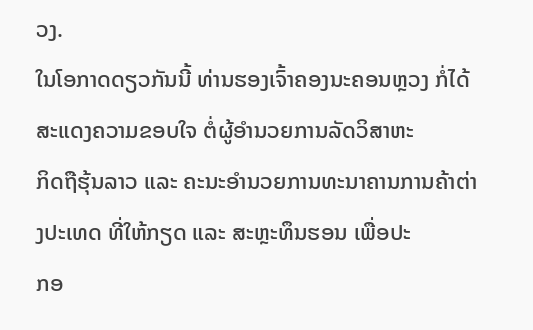ວງ.
ໃນໂອກາດດຽວກັນນີ້ ທ່ານຮອງເຈົ້າຄອງນະຄອນຫຼວງ ກໍ່ໄດ້ສະແດງຄວາມຂອບໃຈ ຕໍ່ຜູ້ອຳນວຍການລັດວິສາຫະ
ກິດຖືຮຸ້ນລາວ ແລະ ຄະນະອຳນວຍການທະນາຄານການຄ້າຕ່າງປະເທດ ທີ່ໃຫ້ກຽດ ແລະ ສະຫຼະທຶນຮອນ ເພື່ອປະ
ກອ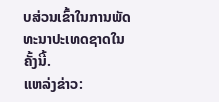ບສ່ວນເຂົ້າໃນການພັດທະນາປະເທດຊາດໃນຄັ້ງນີ້.
ແຫລ່ງຂ່າວ: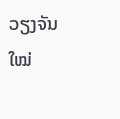ວຽງຈັນໃໝ່